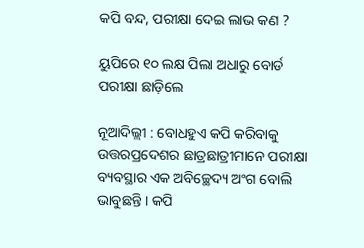କପି ବନ୍ଦ, ପରୀକ୍ଷା ଦେଇ ଲାଭ କଣ ?

ୟୁପିରେ ୧୦ ଲକ୍ଷ ପିଲା ଅଧାରୁ ବୋର୍ଡ ପରୀକ୍ଷା ଛାଡ଼ିଲେ

ନୂଆଦିଲ୍ଲୀ : ବୋଧହୁଏ କପି କରିବାକୁ ଉତ୍ତରପ୍ରଦେଶର ଛାତ୍ରଛାତ୍ରୀମାନେ ପରୀକ୍ଷା ବ୍ୟବସ୍ଥାର ଏକ ଅବିଚ୍ଛେଦ୍ୟ ଅଂଗ ବୋଲି ଭାବୁଛନ୍ତି । କପି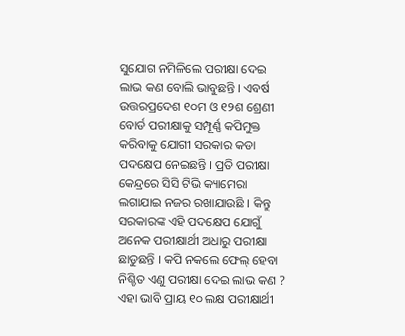ସୁଯୋଗ ନମିଳିଲେ ପରୀକ୍ଷା ଦେଇ ଲାଭ କଣ ବୋଲି ଭାବୁଛନ୍ତି । ଏବର୍ଷ ଉତ୍ତରପ୍ରଦେଶ ୧୦ମ ଓ ୧୨ଶ ଶ୍ରେଣୀ ବୋର୍ଡ ପରୀକ୍ଷାକୁ ସମ୍ପୂର୍ଣ୍ଣ କପିମୁକ୍ତ କରିବାକୁ ଯୋଗୀ ସରକାର କଡା ପଦକ୍ଷେପ ନେଇଛନ୍ତି । ପ୍ରତି ପରୀକ୍ଷା କେନ୍ଦ୍ରରେ ସିସି ଟିଭି କ୍ୟାମେରା ଲଗାଯାଇ ନଜର ରଖାଯାଉଛି । କିନ୍ତୁ ସରକାରଙ୍କ ଏହି ପଦକ୍ଷେପ ଯୋଗୁଁ ଅନେକ ପରୀକ୍ଷାର୍ଥୀ ଅଧାରୁ ପରୀକ୍ଷା ଛାଡୁଛନ୍ତି । କପି ନକଲେ ଫେଲ୍‌ ହେବା ନିଶ୍ଚିତ ଏଣୁ ପରୀକ୍ଷା ଦେଇ ଲାଭ କଣ ? ଏହା ଭାବି ପ୍ରାୟ ୧୦ ଲକ୍ଷ ପରୀକ୍ଷାର୍ଥୀ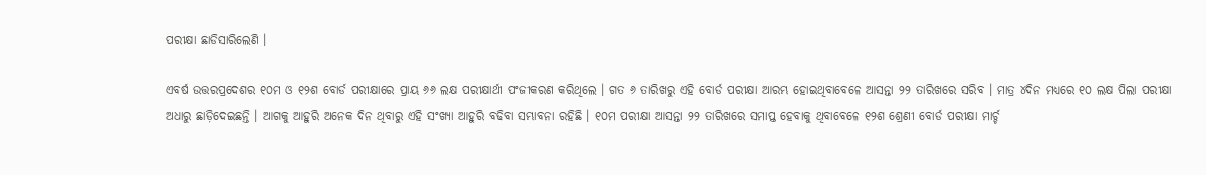ପରୀକ୍ଷା ଛାଡିସାରିଲେଣି ।

ଏବର୍ଷ ଉତ୍ତରପ୍ରଦେଶର ୧୦ମ ଓ ୧୨ଶ ବୋର୍ଡ ପରୀକ୍ଷାରେ ପ୍ରାୟ ୬୬ ଲକ୍ଷ ପରୀକ୍ଷାର୍ଥୀ ପଂଜୀକରଣ କରିଥିଲେ । ଗତ ୬ ତାରିଖରୁ ଏହି ବୋର୍ଡ ପରୀକ୍ଷା ଆରମ୍ଭ ହୋଇଥିବାବେଳେ ଆସନ୍ତା ୨୨ ତାରିଖରେ ସରିବ । ମାତ୍ର ୪ଦିନ ମଧ୍ୟରେ ୧୦ ଲକ୍ଷ ପିଲା ପରୀକ୍ଷା ଅଧାରୁ ଛାଡ଼ିଦେଇଛନ୍ତି । ଆଗକୁ ଆହୁରି ଅନେକ ଦିନ ଥିବାରୁ ଏହି ସଂଖ୍ୟା ଆହୁରି ବଢିବା ସମ୍ଭାବନା ରହିଛି । ୧୦ମ ପରୀକ୍ଷା ଆସନ୍ତା ୨୨ ତାରିଖରେ ସମାପ୍ତ ହେବାକୁ ଥିବାବେଳେ ୧୨ଶ ଶ୍ରେଣୀ ବୋର୍ଡ ପରୀକ୍ଷା ମାର୍ଚ୍ଚ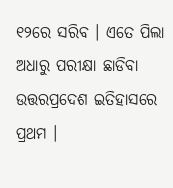୧୨ରେ ସରିବ । ଏତେ ପିଲା ଅଧାରୁ ପରୀକ୍ଷା ଛାଡିବା ଉତ୍ତରପ୍ରଦେଶ ଇତିହାସରେ ପ୍ରଥମ ।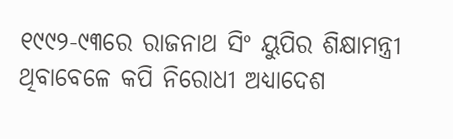୧୯୯୨-୯୩ରେ ରାଜନାଥ ସିଂ ୟୁପିର ଶିକ୍ଷାମନ୍ତ୍ରୀ ଥିବାବେଳେ କପି ନିରୋଧୀ ଅଧ୍ୟାଦେଶ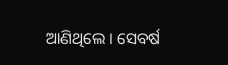ଆଣିଥିଲେ । ସେବର୍ଷ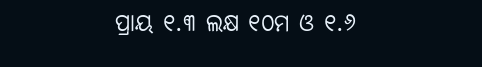ପ୍ରାୟ ୧.୩ ଲକ୍ଷ ୧୦ମ ଓ ୧.୬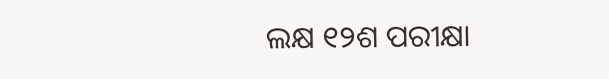ଲକ୍ଷ ୧୨ଶ ପରୀକ୍ଷା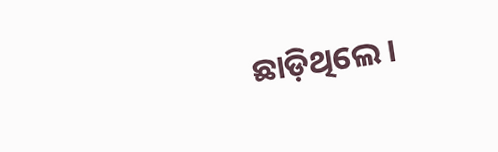ଛାଡ଼ିଥିଲେ ।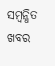ସମ୍ବନ୍ଧିତ ଖବର